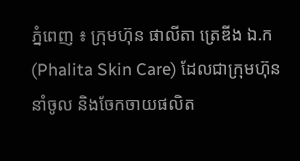ភ្នំពេញ ៖ ក្រុមហ៊ុន ផាលីតា ត្រេឌីង ឯ.ក (Phalita Skin Care) ដែលជាក្រុមហ៊ុននាំចូល និងចែកចាយផលិត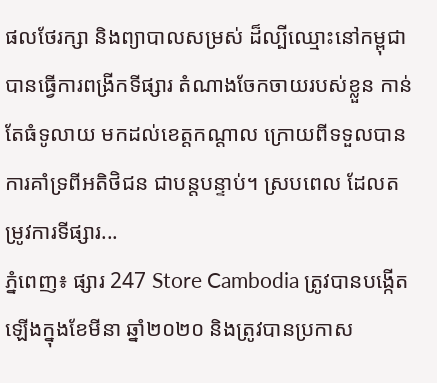ផលថែរក្សា និងព្យាបាលសម្រស់ ដ៏ល្បីឈ្មោះនៅកម្ពុជា បានធ្វើការពង្រីកទីផ្សារ តំណាងចែកចាយរបស់ខ្លួន កាន់តែធំទូលាយ មកដល់ខេត្តកណ្តាល ក្រោយពីទទួលបាន ការគាំទ្រពីអតិថិជន ជាបន្តបន្ទាប់។ ស្របពេល ដែលតម្រូវការទីផ្សារ...
ភ្នំពេញ៖ ផ្សារ 247 Store Cambodia ត្រូវបានបង្កើតឡើងក្នុងខែមីនា ឆ្នាំ២០២០ និងត្រូវបានប្រកាស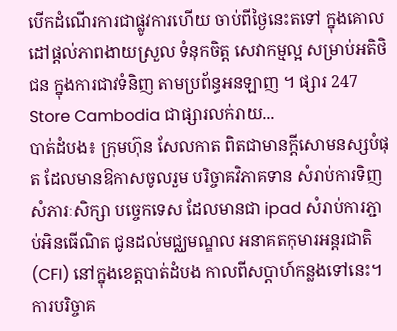បើកដំណើរការជាផ្លូវការហើយ ចាប់ពីថ្ងៃនេះតទៅ ក្នុងគោលដៅផ្តល់ភាពងាយស្រួល ទំនុកចិត្ត សេវាកម្មល្អ សម្រាប់អតិថិជន ក្នុងការជាវទំនិញ តាមប្រព័ន្ធអនឡាញ ។ ផ្សារ 247 Store Cambodia ជាផ្សារលក់រាយ...
បាត់ដំបង៖ ក្រុមហ៊ុន សែលកាត ពិតជាមានក្តីសោមនស្សបំផុត ដែលមានឱកាសចូលរួម បរិច្ចាគវិភាគទាន សំរាប់ការទិញសំភារៈសិក្សា បច្ចេកទេស ដែលមានជា ipad សំរាប់ការភ្ជាប់អិនធើណិត ជូនដល់មជ្ឈមណ្ឌល អនាគតកុមារអន្តរជាតិ (CFI) នៅក្នុងខេត្តបាត់ដំបង កាលពីសប្តាហ៍កន្លងទៅនេះ។ ការបរិច្ចាគ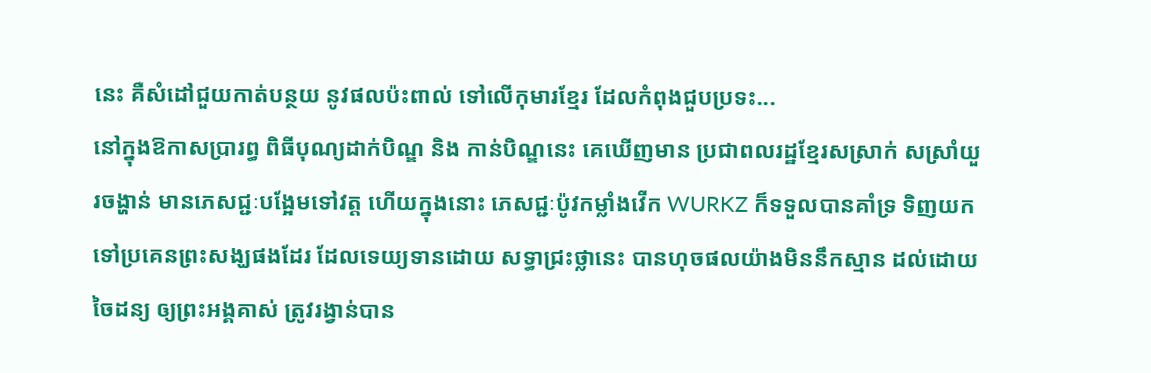នេះ គឺសំដៅជួយកាត់បន្ថយ នូវផលប៉ះពាល់ ទៅលើកុមារខ្មែរ ដែលកំពុងជួបប្រទះ...
នៅក្នុងឱកាសប្រារព្ធ ពិធីបុណ្យដាក់បិណ្ឌ និង កាន់បិណ្ឌនេះ គេឃើញមាន ប្រជាពលរដ្ឋខ្មែរសស្រាក់ សស្រាំយួរចង្ហាន់ មានភេសជ្ជៈបង្អែមទៅវត្ត ហើយក្នុងនោះ ភេសជ្ជៈប៉ូវកម្លាំងវើក WURKZ ក៏ទទួលបានគាំទ្រ ទិញយកទៅប្រគេនព្រះសង្ឃផងដែរ ដែលទេយ្យទានដោយ សទ្ធាជ្រះថ្លានេះ បានហុចផលយ៉ាងមិននឹកស្មាន ដល់ដោយចៃដន្យ ឲ្យព្រះអង្គគាស់ ត្រូវរង្វាន់បាន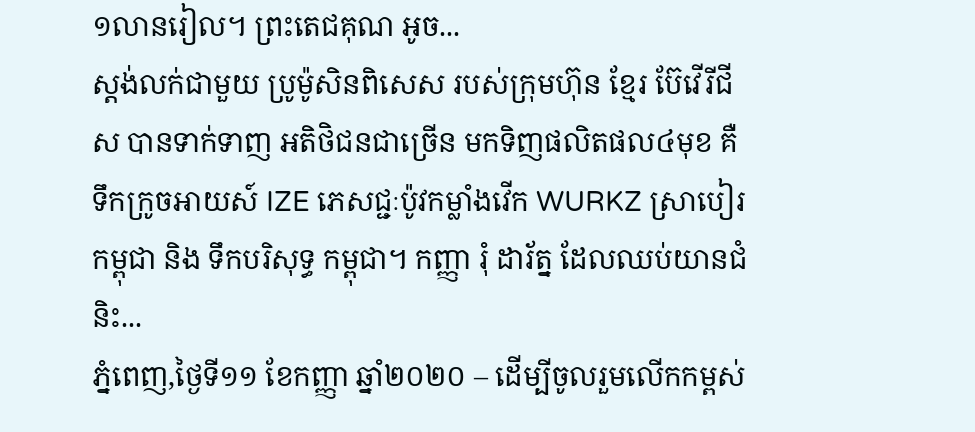១លានរៀល។ ព្រះតេជគុណ អូច...
ស្តង់លក់ជាមួយ ប្រូម៉ូសិនពិសេស របស់ក្រុមហ៊ុន ខ្មែរ ប៊ែវើរីជីស បានទាក់ទាញ អតិថិជនជាច្រើន មកទិញផលិតផល៤មុខ គឺ ទឹកក្រូចអាយស៍ IZE ភេសជ្ជៈប៉ូវកម្លាំងវើក WURKZ ស្រាបៀរ កម្ពុជា និង ទឹកបរិសុទ្ធ កម្ពុជា។ កញ្ញា រុំ ដារ័ត្ន ដែលឈប់យានជំនិះ...
ភ្នំពេញ,ថ្ងៃទី១១ ខែកញ្ញា ឆ្នាំ២០២០ – ដើម្បីចូលរួមលើកកម្ពស់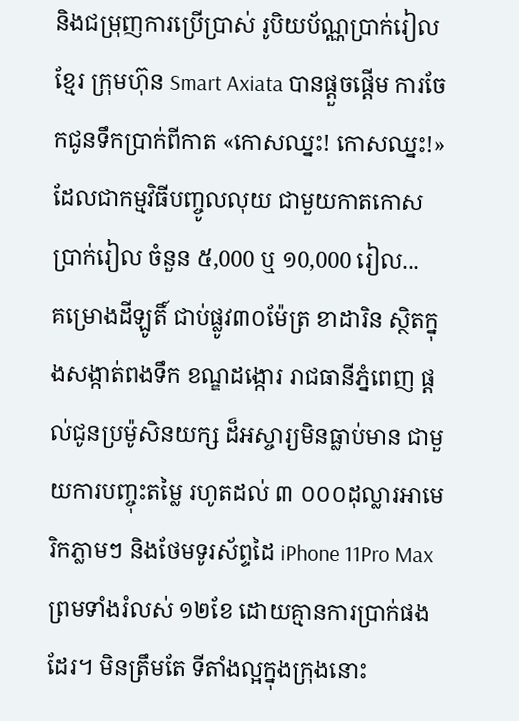និងជម្រុញការប្រើប្រាស់ រូបិយប័ណ្ណប្រាក់រៀលខ្មែរ ក្រុមហ៊ុន Smart Axiata បានផ្ដួចផ្ដើម ការចែកជូនទឹកប្រាក់ពីកាត «កោសឈ្នះ! កោសឈ្នះ!» ដែលជាកម្មវិធីបញ្ចូលលុយ ជាមួយកាតកោស ប្រាក់រៀល ចំនួន ៥,000 ឬ ១0,000 រៀល...
គម្រោងដីឡូតិ៍ ជាប់ផ្លូវ៣០ម៉ែត្រ ខាដារិន ស្ថិតក្នុងសង្កាត់ពងទឹក ខណ្ឌដង្កោរ រាជធានីភ្នំពេញ ផ្តល់ជូនប្រម៉ូសិនយក្ស ដ៏អស្ចារ្យមិនធ្លាប់មាន ជាមួយការបញ្ចុះតម្លៃ រហូតដល់ ៣ ០០០ដុល្លារអាមេរិកភ្លាមៗ និងថែមទូរស័ព្ទដៃ iPhone 11Pro Max ព្រមទាំងរំលស់ ១២ខែ ដោយគ្មានការប្រាក់ផងដែរ។ មិនត្រឹមតែ ទីតាំងល្អក្នុងក្រុងនោះ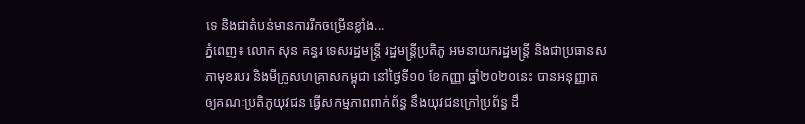ទេ និងជាតំបន់មានការរីកចម្រើនខ្លាំង...
ភ្នំពេញ៖ លោក សុន គន្ធរ ទេសរដ្ឋមន្ត្រី រដ្ឋមន្ត្រីប្រតិភូ អមនាយករដ្ឋមន្ត្រី និងជាប្រធានសភាមុខរបរ និងមីក្រូសហគ្រាសកម្ពុជា នៅថ្ងៃទី១០ ខែកញ្ញា ឆ្នាំ២០២០នេះ បានអនុញ្ញាត ឲ្យគណៈប្រតិភូយុវជន ធ្វើសកម្មភាពពាក់ព័ន្ធ នឹងយុវជនក្រៅប្រព័ន្ធ ដឹ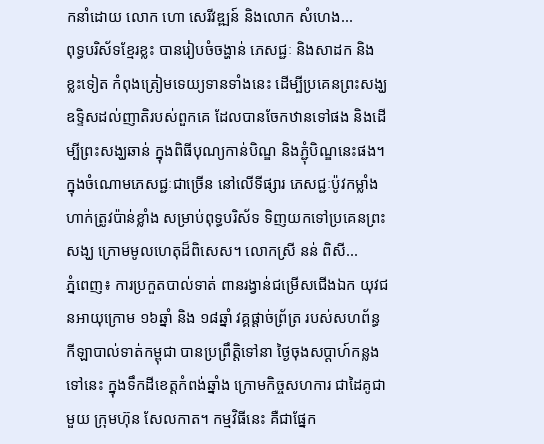កនាំដោយ លោក ហោ សេរីវឌ្ឍន៍ និងលោក សំហេង...
ពុទ្ធបរិស័ទខ្មែរខ្លះ បានរៀបចំចង្ហាន់ ភេសជ្ជៈ និងសាដក និងខ្លះទៀត កំពុងត្រៀមទេយ្យទានទាំងនេះ ដើម្បីប្រគេនព្រះសង្ឃ ឧទ្ទិសដល់ញាតិរបស់ពួកគេ ដែលបានចែកឋានទៅផង និងដើម្បីព្រះសង្ឃឆាន់ ក្នុងពិធីបុណ្យកាន់បិណ្ឌ និងភ្ជុំបិណ្ឌនេះផង។ ក្នុងចំណោមភេសជ្ជៈជាច្រើន នៅលើទីផ្សារ ភេសជ្ជៈប៉ូវកម្លាំង ហាក់ត្រូវប៉ាន់ខ្លាំង សម្រាប់ពុទ្ធបរិស័ទ ទិញយកទៅប្រគេនព្រះសង្ឃ ក្រោមមូលហេតុដ៏ពិសេស។ លោកស្រី នន់ ពិសី...
ភ្នំពេញ៖ ការប្រកួតបាល់ទាត់ ពានរង្វាន់ជម្រើសជើងឯក យុវជនអាយុក្រោម ១៦ឆ្នាំ និង ១៨ឆ្នាំ វគ្គផ្តាច់ព្រ័ត្រ របស់សហព័ន្ធ កីឡាបាល់ទាត់កម្ពុជា បានប្រព្រឹត្តិទៅនា ថ្ងៃចុងសប្តាហ៍កន្លងទៅនេះ ក្នុងទឹកដីខេត្តកំពង់ឆ្នាំង ក្រោមកិច្ចសហការ ជាដៃគូជាមួយ ក្រុមហ៊ុន សែលកាត។ កម្មវិធីនេះ គឺជាផ្នែក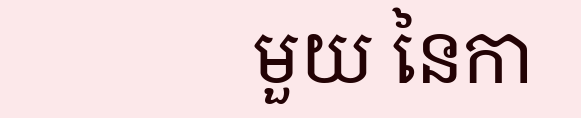មួយ នៃកា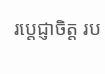រប្តេជ្ញាចិត្ត រប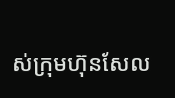ស់ក្រុមហ៊ុនសែល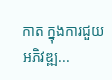កាត ក្នុងការជួយអភិវឌ្ឍ...